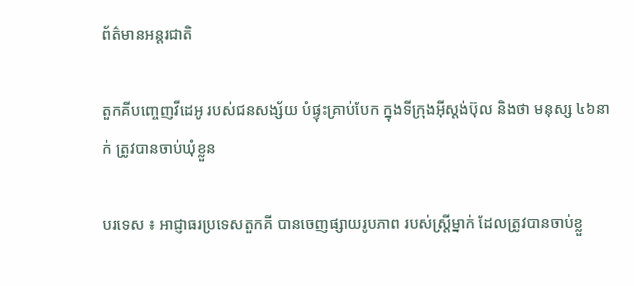ព័ត៌មានអន្តរជាតិ

តួកគីបញ្ចេញវីដេអូ របស់ជនសង្ស័យ បំផ្ទុះគ្រាប់បែក ក្នុងទីក្រុងអ៊ីស្តង់ប៊ុល និងថា មនុស្ស ៤៦នាក់ ត្រូវបានចាប់ឃុំខ្លួន

បរទេស ៖ អាជ្ញាធរប្រទេសតួកគី បានចេញផ្សាយរូបភាព របស់ស្ត្រីម្នាក់ ដែលត្រូវបានចាប់ខ្លួ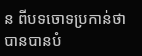ន ពីបទចោទប្រកាន់ថា បានបានបំ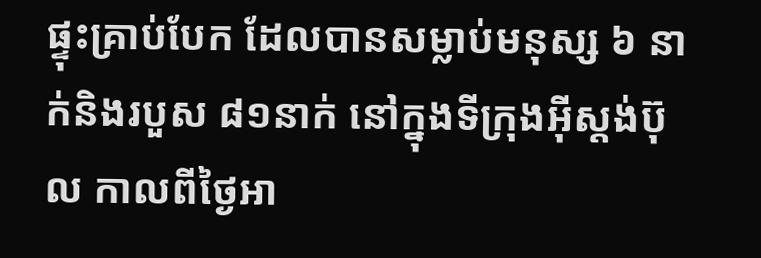ផ្ទុះគ្រាប់បែក ដែលបានសម្លាប់មនុស្ស ៦ នាក់និងរបួស ៨១នាក់ នៅក្នុងទីក្រុងអ៊ីស្តង់ប៊ុល កាលពីថ្ងៃអា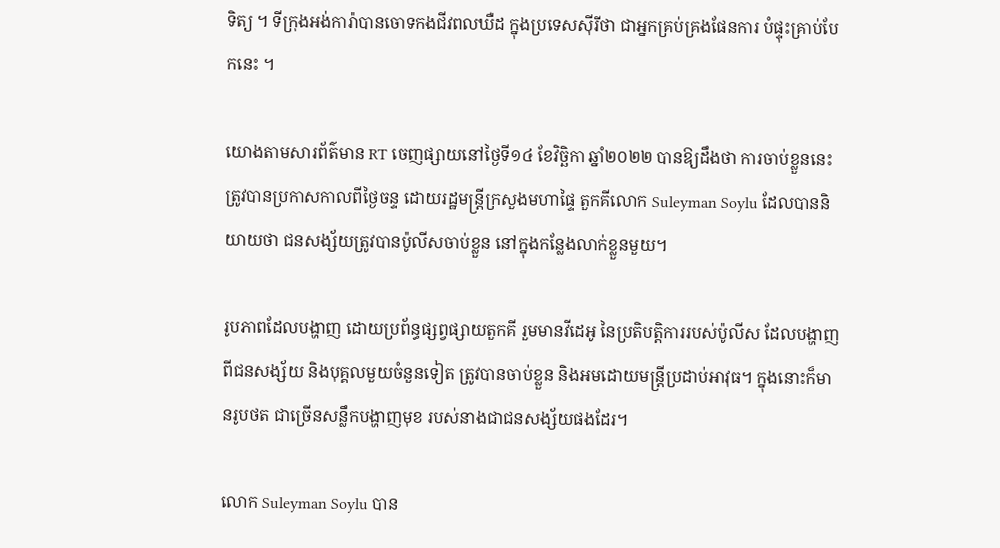ទិត្យ ។ ទីក្រុងអង់ការ៉ាបានចោទកងជីវពលឃឺដ ក្នុងប្រទេសស៊ីរីថា ជាអ្នកគ្រប់គ្រងផែនការ បំផ្ទុះគ្រាប់បែកនេះ ។

យោងតាមសារព័ត៌មាន RT ចេញផ្សាយនៅថ្ងៃទី១៤ ខែវិច្ឆិកា ឆ្នាំ២០២២ បានឱ្យដឹងថា ការចាប់ខ្លួននេះ ត្រូវបានប្រកាសកាលពីថ្ងៃចន្ទ ដោយរដ្ឋមន្ត្រីក្រសួងមហាផ្ទៃ តួកគីលោក Suleyman Soylu ដែលបាននិយាយថា ជនសង្ស័យត្រូវបានប៉ូលីសចាប់ខ្លួន នៅក្នុងកន្លែងលាក់ខ្លួនមួយ។

រូបភាពដែលបង្ហាញ ដោយប្រព័ន្ធផ្សព្វផ្សាយតួកគី រួមមានវីដេអូ នៃប្រតិបត្តិការរបស់ប៉ូលីស ដែលបង្ហាញពីជនសង្ស័យ និងបុគ្គលមួយចំនួនទៀត ត្រូវបានចាប់ខ្លួន និងអមដោយមន្ត្រីប្រដាប់អាវុធ។ ក្នុងនោះក៏មានរូបថត ជាច្រើនសន្លឹកបង្ហាញមុខ របស់នាងជាជនសង្ស័យផងដែរ។

លោក Suleyman Soylu បាន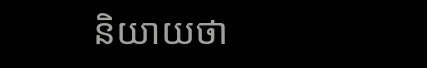និយាយថា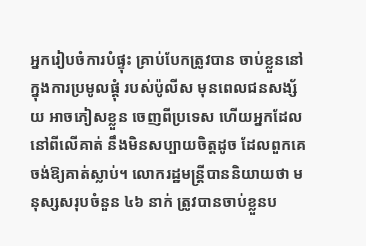អ្នករៀបចំការបំផ្ទុះ គ្រាប់បែកត្រូវបាន ចាប់ខ្លួននៅក្នុងការប្រមូលផ្តុំ របស់ប៉ូលីស មុនពេលជនសង្ស័យ អាចភៀសខ្លួន ចេញពីប្រទេស ហើយអ្នកដែលនៅពីលើគាត់ នឹងមិនសប្បាយចិត្តដូច ដែលពួកគេចង់ឱ្យគាត់ស្លាប់។ លោករដ្ឋមន្ត្រីបាននិយាយថា មនុស្សសរុបចំនួន ៤៦ នាក់ ត្រូវបានចាប់ខ្លួនប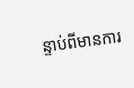ន្ទាប់ពីមានការ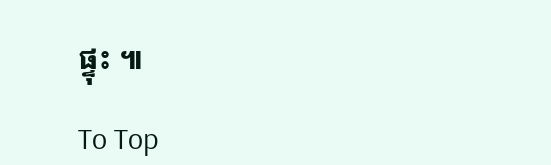ផ្ទុះ ៕

To Top